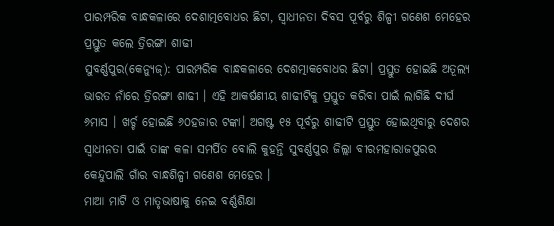ପାରମ୍ପରିକ ବାନ୍ଧକଳାରେ ଦେଶାତ୍ମବୋଧର ଛିଟା, ସ୍ୱାଧୀନତା ଦିବସ ପୂର୍ବରୁ ଶିଳ୍ପୀ ଗଣେଶ ମେହେର ପ୍ରସ୍ତୁତ କଲେ ତ୍ରିରଙ୍ଗା ଶାଢୀ
ସୁବର୍ଣ୍ଣପୁର(କେନ୍ୟୁଜ୍): ପାରମ୍ପରିକ ବାନ୍ଧକଳାରେ ଦେଶତ୍ମାକବୋଧର ଛିଟା। ପ୍ରସ୍ତୁତ ହୋଇଛି ଅତୂଲ୍ୟ ଭାରତ ନାଁରେ ତ୍ରିରଙ୍ଗା ଶାଢୀ । ଏହି ଆକର୍ଷଣୀୟ ଶାଢୀଟିକୁ ପ୍ରସ୍ତୁତ କରିବା ପାଇଁ ଲାଗିଛି ଦୀର୍ଘ ୬ମାସ । ଖର୍ଚ୍ଚ ହୋଇଛି ୬୦ହଜାର ଟଙ୍କା। ଅଗଷ୍ଟ ୧୫ ପୂର୍ବରୁ ଶାଢୀଟି ପ୍ରସ୍ତୁତ ହୋଇଥିବାରୁ ଦେଶର ସ୍ୱାଧୀନତା ପାଇଁ ତାଙ୍କ କଳା ସମର୍ପିତ ବୋଲି କୁହନ୍ତି ସୁବର୍ଣ୍ଣପୁର ଜିଲ୍ଲା ବୀରମହାରାଜପୁରର କେନ୍ଦୁପାଲି ଗାଁର ବାନ୍ଧଶିଳ୍ପୀ ଗଣେଶ ମେହେର ।
ମାଆ ମାଟି ଓ ମାତୃଭାଷାକୁ ନେଇ ବର୍ଣ୍ଣଶିକ୍ଷା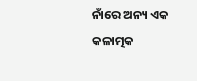ନାଁରେ ଅନ୍ୟ ଏକ କଳାତ୍ମକ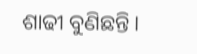ଶାଢୀ ବୁଣିଛନ୍ତି।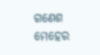ଗଣେଶ ମେହେର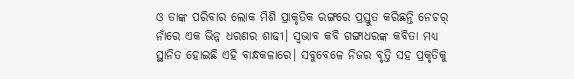ଓ ତାଙ୍କ ପରିବାର ଲୋକ ମିଶି ପ୍ରାକୃତିକ ରଙ୍ଗରେ ପ୍ରସ୍ତୁତ କରିଛନ୍ତି ନେଚର୍ ନାଁରେ ଏକ ଭିନ୍ନ ଧରଣର ଶାଢୀ। ସ୍ୱଭାବ କବି ଗଙ୍ଗାଧରଙ୍କ କବିତା ମଧ୍ୟ ସ୍ଥାନିତ ହୋଇଛି ଏହି ବାନ୍ଧକଳାରେ। ସବୁବେଳେ ନିଜର ବୃତ୍ତି ସହ ପ୍ରକୃତିକୁ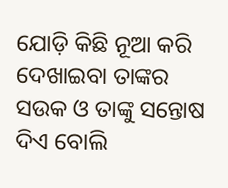ଯୋଡ଼ି କିଛି ନୂଆ କରି ଦେଖାଇବା ତାଙ୍କର ସଉକ ଓ ତାଙ୍କୁ ସନ୍ତୋଷ ଦିଏ ବୋଲି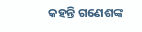କହନ୍ତି ଗଣେଶଙ୍କ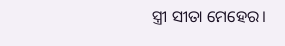ସ୍ତ୍ରୀ ସୀତା ମେହେର।